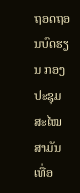ຖອດຖອນບົດຮຽນ ກອງປະຊຸມສະໄໝສາມັນເທື່ອ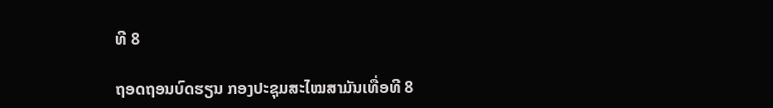ທີ 8

ຖອດຖອນບົດຮຽນ ກອງປະຊຸມສະໄໝສາມັນເທື່ອທີ 8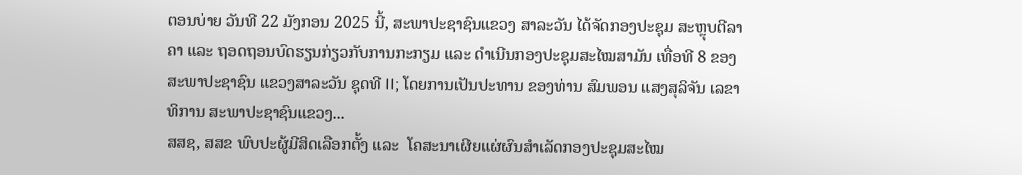ຕອນບ່າຍ ວັນທີ 22 ມັງກອນ 2025 ນີ້, ສະພາປະຊາຊົນແຂວງ ສາລະວັນ ໄດ້ຈັດກອງປະຊຸມ ສະຫຼຸບຕີລາຄາ ແລະ ຖອດຖອນບົດຮຽນກ່ຽວກັບການກະກຽມ ແລະ ດຳເນີນກອງປະຊຸມສະໄໝສາມັນ ເທື່ອທີ 8 ຂອງສະພາປະຊາຊົນ ແຂວງສາລະວັນ ຊຸດທີ II; ໂດຍການເປັນປະທານ ຂອງທ່ານ ສົມພອນ ແສງສຸລິຈັນ ເລຂາທິການ ສະພາປະຊາຊົນແຂວງ...
ສສຊ, ສສຂ ພົບປະຜູ້ມີສິດເລືອກຕັ້ງ ແລະ  ໂຄສະນາເຜີຍແຜ່ຜົນສຳເລັດກອງປະຊຸມສະໄໝ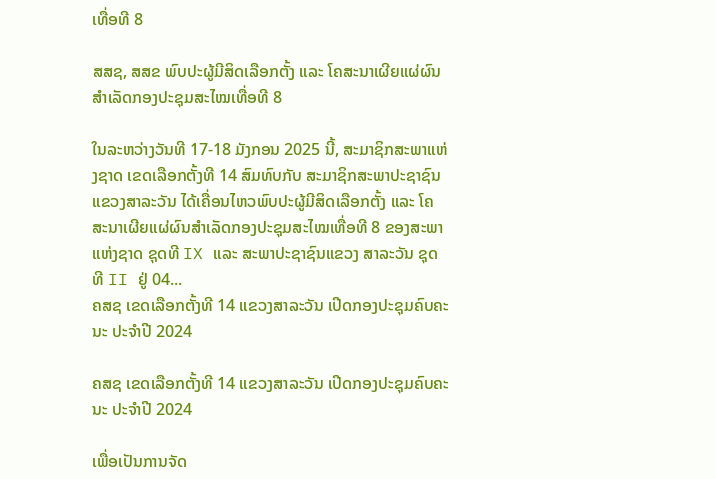ເທື່ອທີ 8

ສສຊ, ສສຂ ພົບປະຜູ້ມີສິດເລືອກຕັ້ງ ແລະ ໂຄສະນາເຜີຍແຜ່ຜົນສຳເລັດກອງປະຊຸມສະໄໝເທື່ອທີ 8

ໃນລະຫວ່າງວັນທີ 17-18 ມັງກອນ 2025 ນີ້, ສະມາຊິກສະພາແຫ່ງຊາດ ເຂດເລືອກຕັ້ງທີ 14 ສົມທົບກັບ ສະມາຊິກສະພາປະຊາຊົນແຂວງສາລະວັນ ໄດ້ເຄື່ອນໄຫວພົບປະຜູ້ມີສິດເລືອກຕັ້ງ ແລະ ໂຄສະນາເຜີຍແຜ່ຜົນສຳເລັດກອງປະຊຸມສະໄໝເທື່ອທີ 8 ຂອງສະພາແຫ່ງຊາດ ຊຸດທີ IX ແລະ ສະພາປະຊາຊົນແຂວງ ສາລະວັນ ຊຸດທີ II ຢູ່ 04...
ຄສຊ ເຂດເລືອກຕັ້ງທີ 14 ແຂວງສາລະວັນ ເປີດກອງປະຊຸມຄົບຄະນະ ປະຈໍາປີ 2024

ຄສຊ ເຂດເລືອກຕັ້ງທີ 14 ແຂວງສາລະວັນ ເປີດກອງປະຊຸມຄົບຄະນະ ປະຈໍາປີ 2024

ເພື່ອເປັນການຈັດ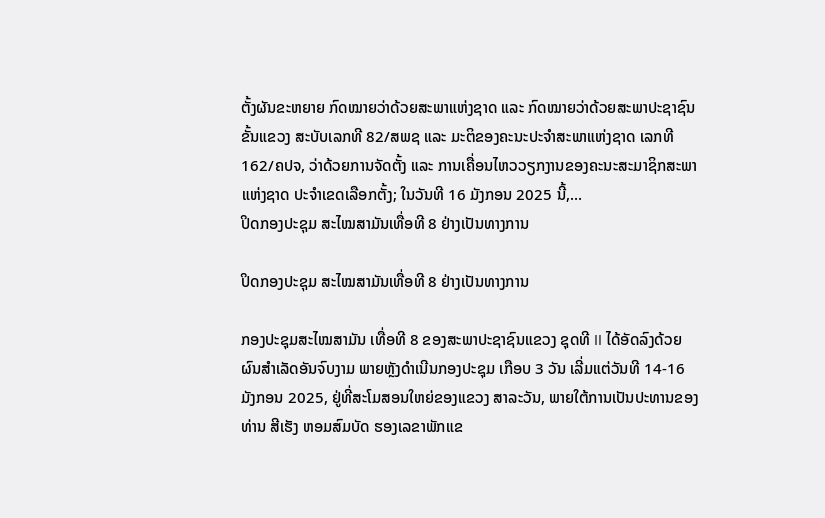ຕັ້ງຜັນຂະຫຍາຍ ກົດໝາຍວ່າດ້ວຍສະພາແຫ່ງຊາດ ແລະ ກົດໝາຍວ່າດ້ວຍສະພາປະຊາຊົນຂັ້ນແຂວງ ສະບັບເລກທີ 82/ສພຊ ແລະ ມະຕິຂອງຄະນະປະຈຳສະພາແຫ່ງຊາດ ເລກທີ 162/ຄປຈ, ວ່າດ້ວຍການຈັດຕັ້ງ ແລະ ການເຄື່ອນໄຫວວຽກງານຂອງຄະນະສະມາຊິກສະພາແຫ່ງຊາດ ປະຈຳເຂດເລືອກຕັ້ງ; ໃນວັນທີ 16 ມັງກອນ 2025 ນີ້,...
ປິດກອງປະຊຸມ ສະໄໝສາມັນເທື່ອທີ 8 ຢ່າງເປັນທາງການ

ປິດກອງປະຊຸມ ສະໄໝສາມັນເທື່ອທີ 8 ຢ່າງເປັນທາງການ

ກອງປະຊຸມສະໄໝສາມັນ ເທື່ອທີ 8 ຂອງສະພາປະຊາຊົນແຂວງ ຊຸດທີ II ໄດ້ອັດລົງດ້ວຍຜົນສໍາເລັດອັນຈົບງາມ ພາຍຫຼັງດໍາເນີນກອງປະຊຸມ ເກືອບ 3 ວັນ ເລີ່ມແຕ່ວັນທີ 14-16 ມັງກອນ 2025, ຢູ່ທີ່ສະໂມສອນໃຫຍ່ຂອງແຂວງ ສາລະວັນ, ພາຍໃຕ້ການເປັນປະທານຂອງ ທ່ານ ສີເຮັງ ຫອມສົມບັດ ຮອງເລຂາພັກແຂ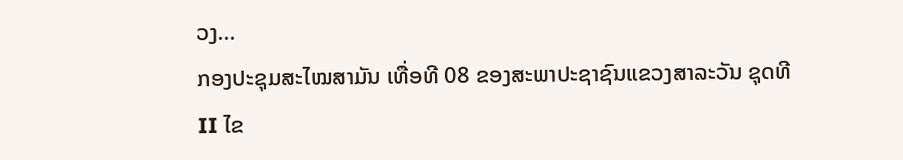ວງ...
ກອງປະຊຸມສະໄໝສາມັນ ເທື່ອທີ 08 ຂອງສະພາປະຊາຊົນແຂວງສາລະວັນ ຊຸດທີ II ໄຂ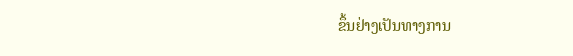ຂຶ້ນຢ່າງເປັນທາງການ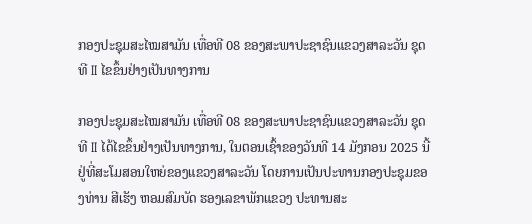ກອງປະຊຸມສະໄໝສາມັນ ເທື່ອທີ 08 ຂອງສະພາປະຊາຊົນແຂວງສາລະວັນ ຊຸດທີ II ໄຂຂຶ້ນຢ່າງເປັນທາງການ

ກອງປະຊຸມສະໄໝສາມັນ ເທື່ອທີ 08 ຂອງສະພາປະຊາຊົນແຂວງສາລະວັນ ຊຸດທີ II ໄດ້ໄຂຂຶ້ນຢ່າງເປັນທາງການ, ໃນຕອນເຊົ້າຂອງວັນທີ 14 ມັງກອນ 2025 ນີ້ ຢູ່ທີ່ສະໂມສອນໃຫຍ່ຂອງແຂວງສາລະວັນ ໂດຍການເປັນປະທານກອງປະຊຸມຂອງທ່ານ ສີເຮັງ ຫອມສົມບັດ ຮອງເລຂາພັກແຂວງ ປະທານສະ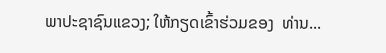ພາປະຊາຊົນແຂວງ; ໃຫ້ກຽດເຂົ້າຮ່ວມຂອງ  ທ່ານ...